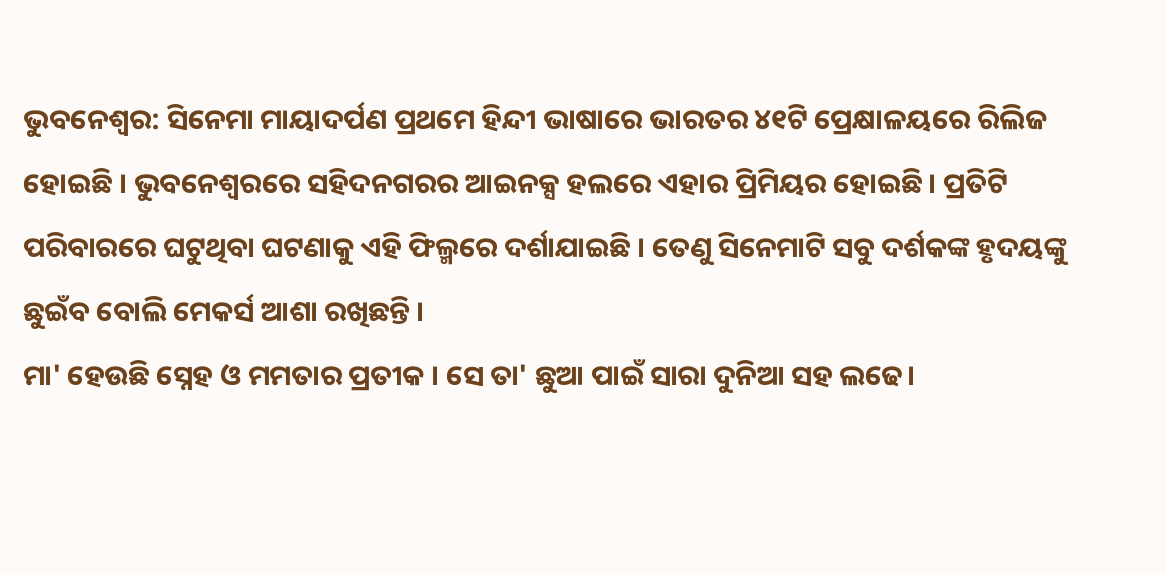ଭୁବନେଶ୍ବର: ସିନେମା ମାୟାଦର୍ପଣ ପ୍ରଥମେ ହିନ୍ଦୀ ଭାଷାରେ ଭାରତର ୪୧ଟି ପ୍ରେକ୍ଷାଳୟରେ ରିଲିଜ ହୋଇଛି । ଭୁବନେଶ୍ବରରେ ସହିଦନଗରର ଆଇନକ୍ସ ହଲରେ ଏହାର ପ୍ରିମିୟର ହୋଇଛି । ପ୍ରତିଟି ପରିବାରରେ ଘଟୁଥିବା ଘଟଣାକୁ ଏହି ଫିଲ୍ମରେ ଦର୍ଶାଯାଇଛି । ତେଣୁ ସିନେମାଟି ସବୁ ଦର୍ଶକଙ୍କ ହୃଦୟଙ୍କୁ ଛୁଇଁବ ବୋଲି ମେକର୍ସ ଆଶା ରଖିଛନ୍ତି ।
ମା' ହେଉଛି ସ୍ନେହ ଓ ମମତାର ପ୍ରତୀକ । ସେ ତା' ଛୁଆ ପାଇଁ ସାରା ଦୁନିଆ ସହ ଲଢେ।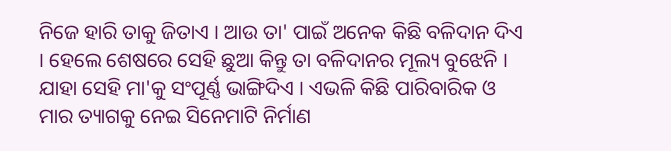ନିଜେ ହାରି ତାକୁ ଜିତାଏ । ଆଉ ତା' ପାଇଁ ଅନେକ କିଛି ବଳିଦାନ ଦିଏ । ହେଲେ ଶେଷରେ ସେହି ଛୁଆ କିନ୍ତୁ ତା ବଳିଦାନର ମୂଲ୍ୟ ବୁଝେନି । ଯାହା ସେହି ମା'କୁ ସଂପୂର୍ଣ୍ଣ ଭାଙ୍ଗିଦିଏ । ଏଭଳି କିଛି ପାରିବାରିକ ଓ ମାର ତ୍ୟାଗକୁ ନେଇ ସିନେମାଟି ନିର୍ମାଣ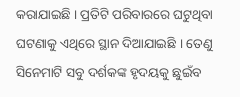କରାଯାଇଛି । ପ୍ରତିଟି ପରିବାରରେ ଘଟୁଥିବା ଘଟଣାକୁ ଏଥିରେ ସ୍ଥାନ ଦିଆଯାଇଛି । ତେଣୁ ସିନେମାଟି ସବୁ ଦର୍ଶକଙ୍କ ହୃଦୟକୁ ଛୁଇଁବ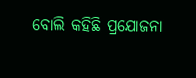ବୋଲି କହିଛି ପ୍ରଯୋଜନା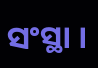ସଂସ୍ଥା ।